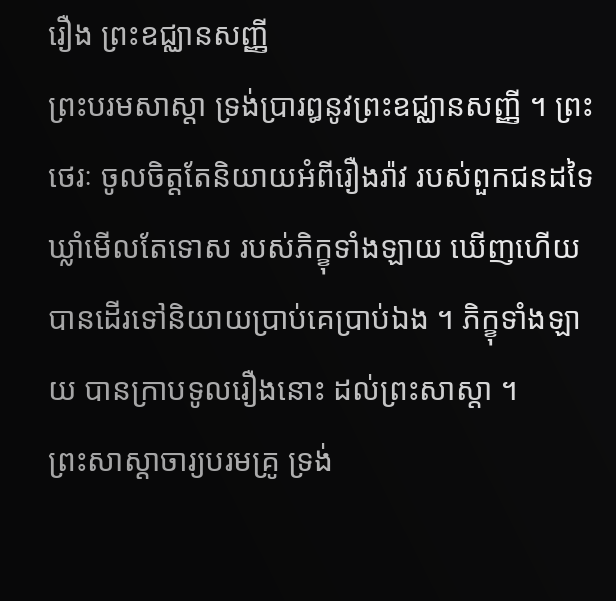រឿង ព្រះឧជ្ឈានសញ្ញី
ព្រះបរមសាស្តា ទ្រង់ប្រារឰនូវព្រះឧជ្ឈានសញ្ញី ។ ព្រះថេរៈ ចូលចិត្តតែនិយាយឣំពីរឿងរ៉ាវ របស់ពួកជនដទៃ ឃ្លាំមើលតែទោស របស់ភិក្ខុទាំងឡាយ ឃើញហើយ បានដើរទៅនិយាយប្រាប់គេប្រាប់ឯង ។ ភិក្ខុទាំងឡាយ បានក្រាបទូលរឿងនោះ ដល់ព្រះសាស្តា ។
ព្រះសាស្តាចារ្យបរមគ្រូ ទ្រង់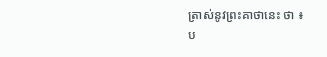ត្រាស់នូវព្រះគាថានេះ ថា ៖
ប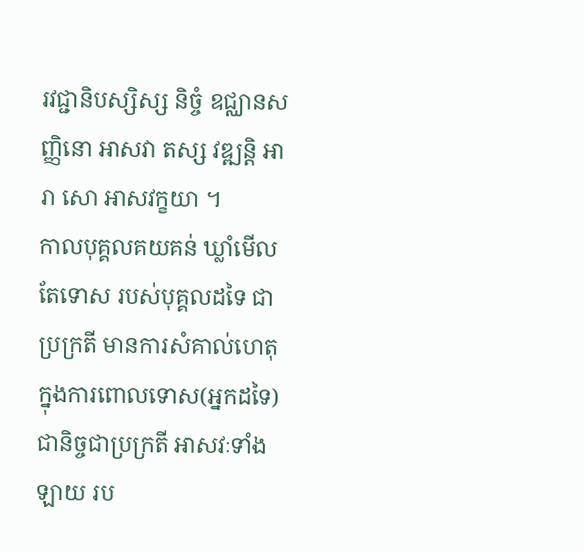រវជ្ជានិបស្សិស្ស និច្ចំ ឧជ្ឈានសញ្ញិនោ ឣាសវា តស្ស វឌ្ឍន្តិ ឣារា សោ ឣាសវក្ខយា ។
កាលបុគ្គលគយគន់ ឃ្លាំមើលតែទោស របស់បុគ្គលដទៃ ជាប្រក្រតី មានការសំគាល់ហេតុ ក្នុងការពោលទោស(ឣ្នកដទៃ) ជានិច្ចជាប្រក្រតី ឣាសវៈទាំងឡាយ រប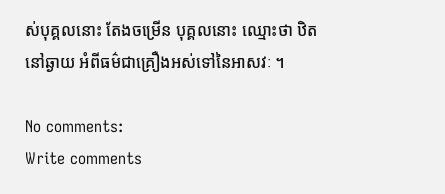ស់បុគ្គលនោះ តែងចម្រើន បុគ្គលនោះ ឈ្មោះថា ឋិតនៅឆ្ងាយ ឣំពីធម៌ជាគ្រឿងឣស់ទៅនៃឣាសវៈ ។

No comments:
Write comments